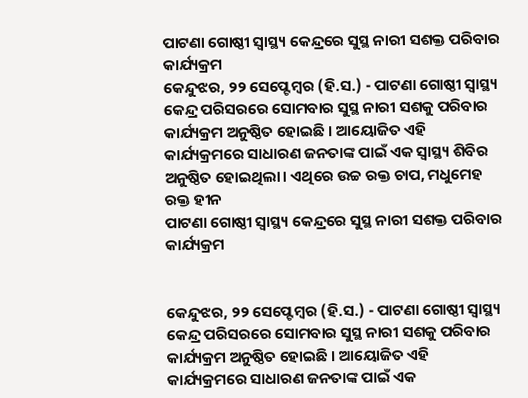ପାଟଣା ଗୋଷ୍ଠୀ ସ୍ୱାସ୍ଥ୍ୟ କେନ୍ଦ୍ରରେ ସୁସ୍ଥ ନାରୀ ସଶକ୍ତ ପରିବାର କାର୍ଯ୍ୟକ୍ରମ
କେନ୍ଦୁଝର, ୨୨ ସେପ୍ଟେମ୍ବର (ହି.ସ.) - ପାଟଣା ଗୋଷ୍ଠୀ ସ୍ୱାସ୍ଥ୍ୟ କେନ୍ଦ୍ର ପରିସରରେ ସୋମବାର ସୁସ୍ଥ ନାରୀ ସଶକୁ ପରିବାର କାର୍ଯ୍ୟକ୍ରମ ଅନୁଷ୍ଠିତ ହୋଇଛି । ଆୟୋଜିତ ଏହି କାର୍ଯ୍ୟକ୍ରମରେ ସାଧାରଣ ଜନତାଙ୍କ ପାଇଁ ଏକ ସ୍ୱାସ୍ଥ୍ୟ ଶିବିର ଅନୁଷ୍ଠିତ ହୋଇଥିଲା। ଏଥିରେ ଉଚ୍ଚ ରକ୍ତ ଚାପ, ମଧୁମେହ ରକ୍ତ ହୀନ
ପାଟଣା ଗୋଷ୍ଠୀ ସ୍ୱାସ୍ଥ୍ୟ କେନ୍ଦ୍ରରେ ସୁସ୍ଥ ନାରୀ ସଶକ୍ତ ପରିବାର କାର୍ଯ୍ୟକ୍ରମ


କେନ୍ଦୁଝର, ୨୨ ସେପ୍ଟେମ୍ବର (ହି.ସ.) - ପାଟଣା ଗୋଷ୍ଠୀ ସ୍ୱାସ୍ଥ୍ୟ କେନ୍ଦ୍ର ପରିସରରେ ସୋମବାର ସୁସ୍ଥ ନାରୀ ସଶକୁ ପରିବାର କାର୍ଯ୍ୟକ୍ରମ ଅନୁଷ୍ଠିତ ହୋଇଛି । ଆୟୋଜିତ ଏହି କାର୍ଯ୍ୟକ୍ରମରେ ସାଧାରଣ ଜନତାଙ୍କ ପାଇଁ ଏକ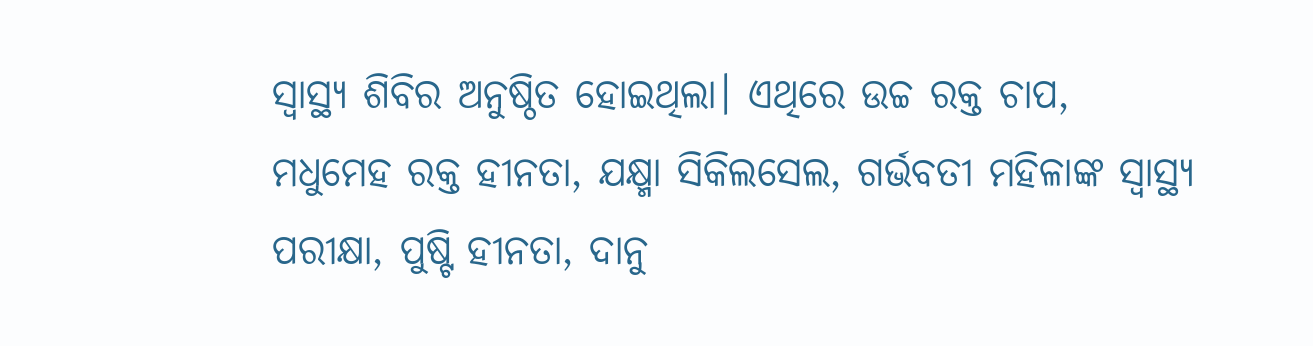ସ୍ୱାସ୍ଥ୍ୟ ଶିବିର ଅନୁଷ୍ଠିତ ହୋଇଥିଲା। ଏଥିରେ ଉଚ୍ଚ ରକ୍ତ ଚାପ, ମଧୁମେହ ରକ୍ତ ହୀନତା, ଯକ୍ଷ୍ମା ସିକିଲସେଲ, ଗର୍ଭବତୀ ମହିଳାଙ୍କ ସ୍ୱାସ୍ଥ୍ୟ ପରୀକ୍ଷା, ପୁଷ୍ଟି ହୀନତା, ଦାନୁ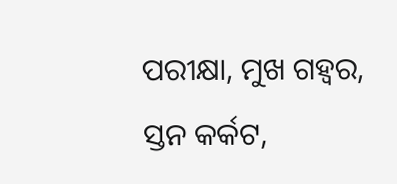ପରୀକ୍ଷା, ମୁଖ ଗହ୍ୱର, ସ୍ତନ କର୍କଟ,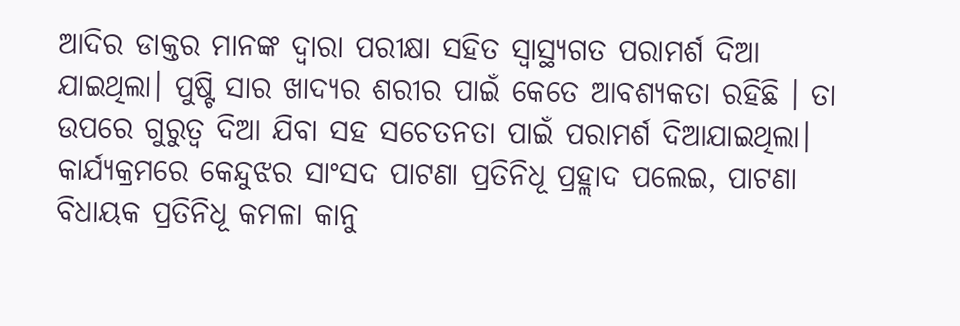ଆଦିର ଡାକ୍ତର ମାନଙ୍କ ଦ୍ୱାରା ପରୀକ୍ଷା ସହିତ ସ୍ୱାସ୍ଥ୍ୟଗତ ପରାମର୍ଶ ଦିଆ ଯାଇଥିଲା। ପୁଷ୍ଟି ସାର ଖାଦ୍ୟର ଶରୀର ପାଇଁ କେତେ ଆବଶ୍ୟକତା ରହିଛି । ତା ଉପରେ ଗୁରୁତ୍ୱ ଦିଆ ଯିବା ସହ ସଚେତନତା ପାଇଁ ପରାମର୍ଶ ଦିଆଯାଇଥିଲା। କାର୍ଯ୍ୟକ୍ରମରେ କେନ୍ଦୁଝର ସାଂସଦ ପାଟଣା ପ୍ରତିନିଧୂ ପ୍ରହ୍ଲାଦ ପଲେଇ, ପାଟଣା ବିଧାୟକ ପ୍ରତିନିଧୂ କମଳା କାନୁ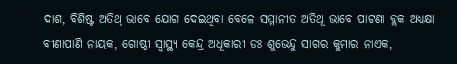ଦାଶ, ବିଶିଷ୍ଟ ଅତିଥ୍ ଭାବେ ଯୋଗ ଦେଇଥିବା ବେଳେ ସମ୍ମାନୀତ ଅତିଥୂ ଭାବେ ପାଟଣା ବ୍ଲକ ଅଧ୍ୟକ୍ଷା ବୀଣାପାଣି ନାୟକ, ଗୋଷ୍ଠୀ ସ୍ୱାସ୍ଥ୍ୟ କେନ୍ଦ୍ର ଅଧୂକାରୀ ଡଃ ଶୁଭେନ୍ଦୁ ସାଗର କୁମାର ନାଏକ,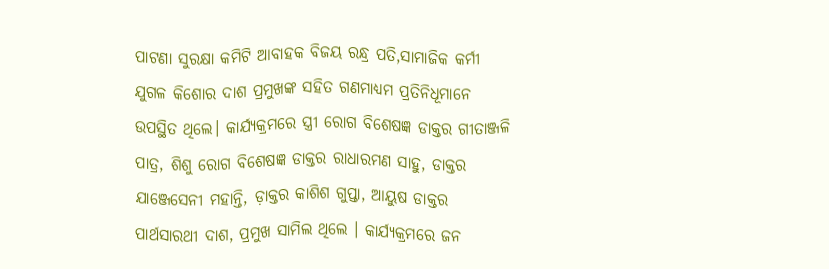ପାଟଣା ସୁରକ୍ଷା କମିଟି ଆବାହକ ବିଜୟ ରନ୍ଧ୍ର ପତି,ସାମାଜିକ କର୍ମୀ ଯୁଗଳ କିଶୋର ଦାଶ ପ୍ରମୁଖଙ୍କ ସହିତ ଗଣମାଧ୍ୟମ ପ୍ରତିନିଧୂମାନେ ଉପସ୍ଥିତ ଥିଲେ। କାର୍ଯ୍ୟକ୍ରମରେ ସ୍ତ୍ରୀ ରୋଗ ବିଶେଷଜ୍ଞ ଡାକ୍ତର ଗୀତାଞ୍ଜଳି ପାତ୍ର, ଶିଶୁ ରୋଗ ବିଶେଷଜ୍ଞ ଡାକ୍ତର ରାଧାରମଣ ସାହୁ, ଡାକ୍ତର ଯାଞ୍ଜେସେନୀ ମହାନ୍ତି, ଡ଼ାକ୍ତର କାଶିଶ ଗୁପ୍ତା, ଆୟୁଷ ଡାକ୍ତର ପାର୍ଥସାରଥୀ ଦାଶ, ପ୍ରମୁଖ ସାମିଲ ଥିଲେ । କାର୍ଯ୍ୟକ୍ରମରେ ଜନ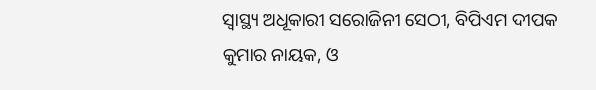ସ୍ୱାସ୍ଥ୍ୟ ଅଧୂକାରୀ ସରୋଜିନୀ ସେଠୀ, ବିପିଏମ ଦୀପକ କୁମାର ନାୟକ, ଓ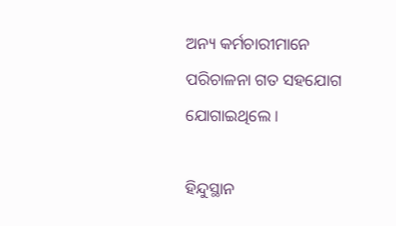ଅନ୍ୟ କର୍ମଚାରୀମାନେ ପରିଚାଳନା ଗତ ସହଯୋଗ ଯୋଗାଇଥିଲେ ।

ହିନ୍ଦୁସ୍ଥାନ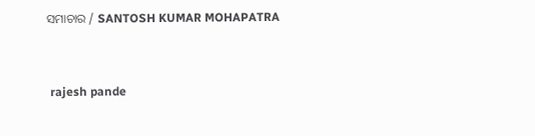ସମାଚାର / SANTOSH KUMAR MOHAPATRA


 rajesh pande